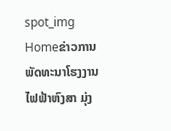spot_img
Homeຂ່າວການພັດທະນາໂຮງງານໄຟຟ້າຫົງສາ ມຸ່ງ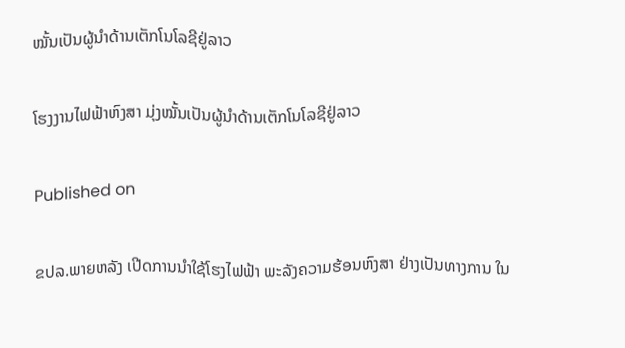ໝັ້ນເປັນຜູ້ນໍາດ້ານເຕັກໂນໂລຊີຢູ່ລາວ

ໂຮງງານໄຟຟ້າຫົງສາ ມຸ່ງໝັ້ນເປັນຜູ້ນໍາດ້ານເຕັກໂນໂລຊີຢູ່ລາວ

Published on

ຂປລ.ພາຍຫລັງ ເປີດການນຳໃຊ້ໂຮງໄຟຟ້າ ພະລັງຄວາມຮ້ອນຫົງສາ ຢ່າງເປັນທາງການ ໃນ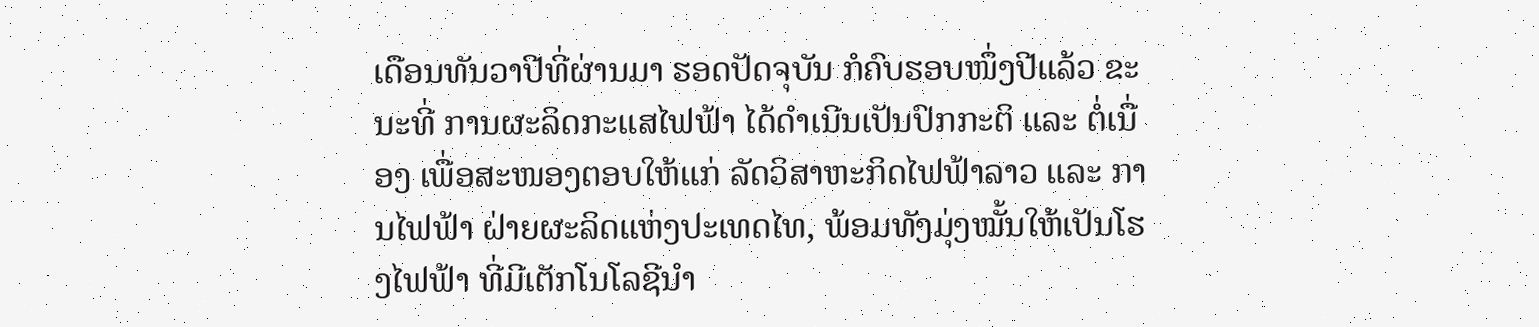ເດືອນທັນວາປີທີ່ຜ່ານມາ ຮອດປັດຈຸບັນ ກໍຄົບຮອບໜຶ່ງປີແລ້ວ ຂະນະທີ່ ການຜະລິດກະແສໄຟຟ້າ ໄດ້ດຳເນີນເປັນປົກກະຕິ ແລະ ຕໍ່ເນື່ອງ ເພື່ອສະໜອງຕອບໃຫ້ແກ່ ລັດວິສາຫະກິດໄຟຟ້າລາວ ແລະ ການໄຟຟ້າ ຝ່າຍຜະລິດແຫ່ງປະເທດໄທ, ພ້ອມທັງມຸ່ງໝັ້ນໃຫ້ເປັນໂຮງໄຟຟ້າ ທີ່ມີເຕັກໂນໂລຊີນຳ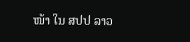ໜ້າ ໃນ ສປປ ລາວ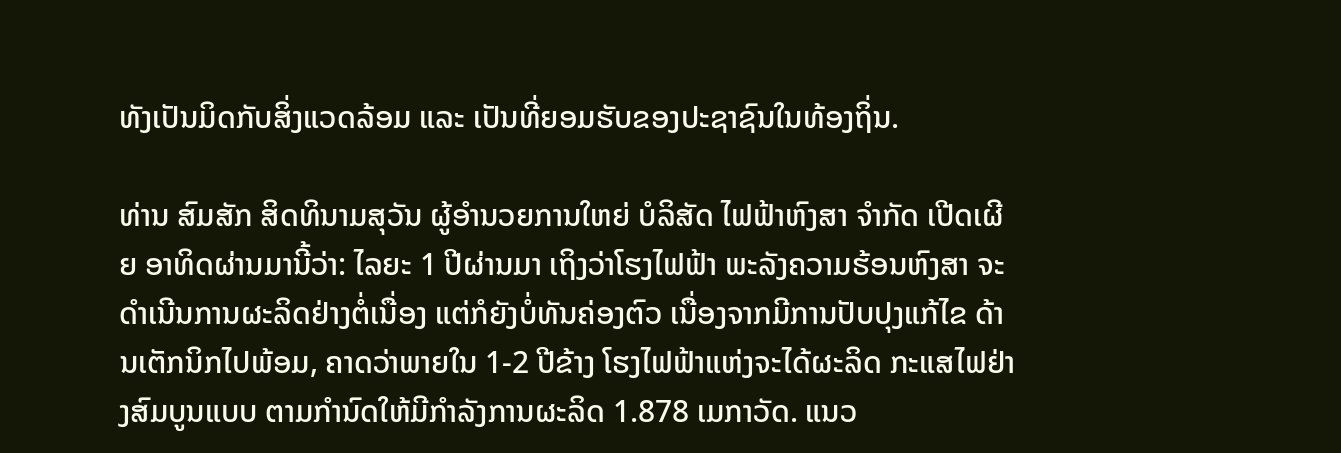ທັງເປັນມິດກັບສິ່ງແວດລ້ອມ ແລະ ເປັນທີ່ຍອມຮັບຂອງປະຊາຊົນໃນທ້ອງຖິ່ນ.

ທ່ານ ສົມສັກ ສິດທິນາມສຸວັນ ຜູ້ອຳນວຍການໃຫຍ່ ບໍລິສັດ ໄຟຟ້າຫົງສາ ຈຳກັດ ເປີດເຜີຍ ອາທິດຜ່ານມານີ້ວ່າ: ໄລຍະ 1 ປີຜ່ານມາ ເຖິງວ່າໂຮງໄຟຟ້າ ພະລັງຄວາມຮ້ອນຫົງສາ ຈະດຳເນີນການຜະລິດຢ່າງຕໍ່ເນື່ອງ ແຕ່ກໍຍັງບໍ່ທັນຄ່ອງຕົວ ເນື່ອງຈາກມີການປັບປຸງແກ້ໄຂ ດ້ານເຕັກນິກໄປພ້ອມ, ຄາດວ່າພາຍໃນ 1-2 ປີຂ້າງ ໂຮງໄຟຟ້າແຫ່ງຈະໄດ້ຜະລິດ ກະແສໄຟຢ່າງສົມບູນແບບ ຕາມກຳນົດໃຫ້ມີກຳລັງການຜະລິດ 1.878 ເມກາວັດ. ແນວ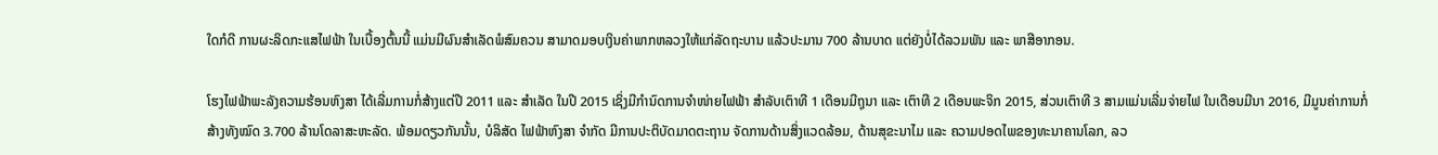ໃດກໍດີ ການຜະລິດກະແສໄຟຟ້າ ໃນເບື້ອງຕົ້ນນີ້ ແມ່ນມີຜົນສຳເລັດພໍສົມຄວນ ສາມາດມອບເງິນຄ່າພາກຫລວງໃຫ້ແກ່ລັດຖະບານ ແລ້ວປະມານ 700 ລ້ານບາດ ແຕ່ຍັງບໍ່ໄດ້ລວມພັນ ແລະ ພາສີອາກອນ.

ໂຮງໄຟຟ້າພະລັງຄວາມຮ້ອນຫົງສາ ໄດ້ເລີ່ມການກໍ່ສ້າງແຕ່ປີ 2011 ແລະ ສຳເລັດ ໃນປີ 2015 ເຊິ່ງມີກຳນົດການຈຳໜ່າຍໄຟຟ້າ ສຳລັບເຕົາທີ 1 ເດືອນມີຖຸນາ ແລະ ເຕົາທີ 2 ເດືອນພະຈິກ 2015, ສ່ວນເຕົາທີ 3 ສາມແມ່ນເລີ່ມຈ່າຍໄຟ ໃນເດືອນມີນາ 2016, ມີມູນຄ່າການກໍ່ສ້າງທັງໝົດ 3.700 ລ້ານໂດລາສະຫະລັດ. ພ້ອມດຽວກັນນັ້ນ, ບໍລິສັດ ໄຟຟ້າຫົງສາ ຈຳກັດ ມີການປະຕິບັດມາດຕະຖານ ຈັດການດ້ານສິ່ງແວດລ້ອມ, ດ້ານສຸຂະນາໄມ ແລະ ຄວາມປອດໄພຂອງທະນາຄານໂລກ, ລວ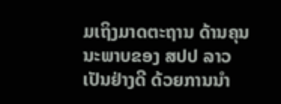ມເຖິງມາດຕະຖານ ດ້ານຄຸນນະພາບຂອງ ສປປ ລາວ ເປັນຢ່າງດີ ດ້ວຍການນຳ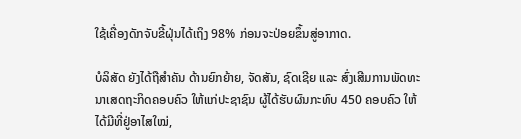ໃຊ້ເຄື່ອງດັກຈັບຂີ້ຝຸ່ນໄດ້ເຖິງ 98% ກ່ອນຈະປ່ອຍຂຶ້ນສູ່ອາກາດ.

ບໍລິສັດ ຍັງໄດ້ຖືສຳຄັນ ດ້ານຍົກຍ້າຍ, ຈັດສັນ, ຊົດເຊີຍ ແລະ ສົ່ງເສີມການພັດທະນາເສດຖະກິດຄອບຄົວ ໃຫ້ແກ່ປະຊາຊົນ ຜູ້ໄດ້ຮັບຜົນກະທົບ 450 ຄອບຄົວ ໃຫ້ໄດ້ມີທີ່ຢູ່ອາໄສໃໝ່,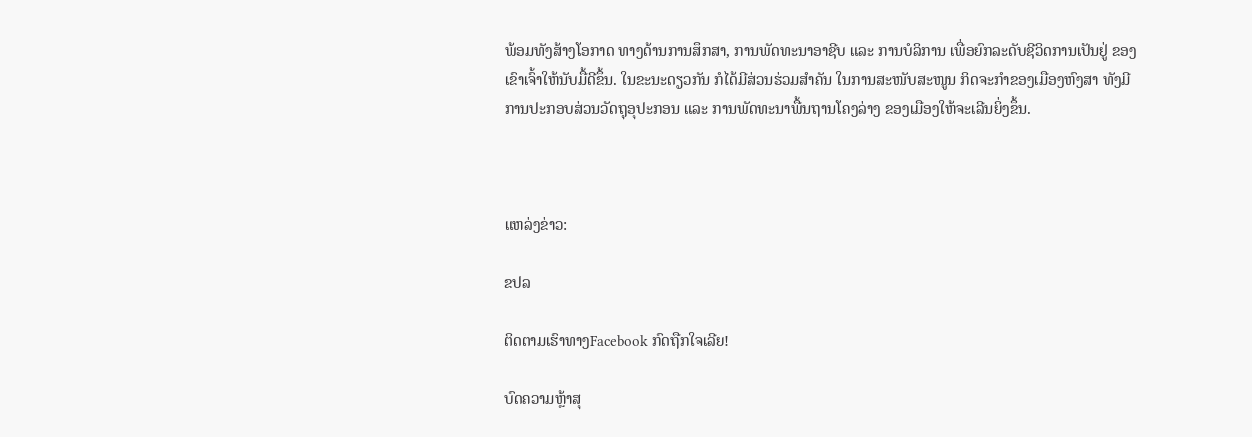ພ້ອມທັງສ້າງໂອກາດ ທາງດ້ານການສຶກສາ, ການພັດທະນາອາຊີບ ແລະ ການບໍລິການ ເພື່ອຍົກລະດັບຊີວິດການເປັນຢູ່ ຂອງເຂົາເຈົ້າໃຫ້ນັບມື້ດີຂຶ້ນ. ໃນຂະນະດຽວກັນ ກໍໄດ້ມີສ່ວນຮ່ວມສໍາຄັນ ໃນການສະໜັບສະໜູນ ກິດຈະກຳຂອງເມືອງຫົງສາ ທັງມີການປະກອບສ່ວນວັດຖຸອຸປະກອນ ແລະ ການພັດທະນາພື້ນຖານໂຄງລ່າງ ຂອງເມືອງໃຫ້ຈະເລີນຍິ່ງຂຶ້ນ.



ແຫລ່ງຂ່າວ:

ຂປລ

ຕິດຕາມເຮົາທາງFacebook ກົດຖືກໃຈເລີຍ!

ບົດຄວາມຫຼ້າສຸ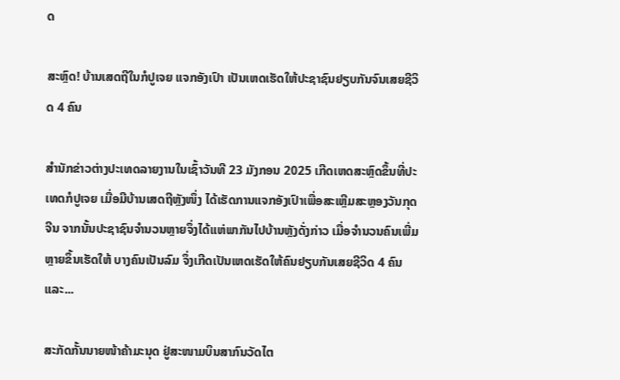ດ

ສະຫຼົດ! ບ້ານເສດຖີໃນກໍປູເຈຍ ແຈກອັງເປົາ ເປັນເຫດເຮັດໃຫ້ປະຊາຊົນຢຽບກັນຈົນເສຍຊີວິດ 4 ຄົນ

ສຳນັກຂ່າວຕ່າງປະເທດລາຍງານໃນເຊົ້າວັນທີ 23 ມັງກອນ 2025 ເກີດເຫດສະຫຼົດຂຶ້ນທີ່ປະເທດກໍປູເຈຍ ເມື່ອມີບ້ານເສດຖີຫຼັງໜຶ່ງ ໄດ້ເຮັດການແຈກອັງເປົາເພື່ອສະເຫຼີມສະຫຼອງວັນກຸດຈີນ ຈາກນັ້ນປະຊາຊົນຈຳນວນຫຼາຍຈຶ່ງໄດ້ແຫ່ພາກັນໄປບ້ານຫຼັງດັ່ງກ່າວ ເມື່ອຈຳນວນຄົນເພີ່ມຫຼາຍຂຶ້ນເຮັດໃຫ້ ບາງຄົນເປັນລົມ ຈຶ່ງເກີດເປັນເຫດເຮັດໃຫ້ຄົນຢຽບກັນເສຍຊີວິດ 4 ຄົນ ແລະ...

ສະກັດກັ້ນນາຍໜ້າຄ້າມະນຸດ ຢູ່ສະໜາມບິນສາກົນວັດໄຕ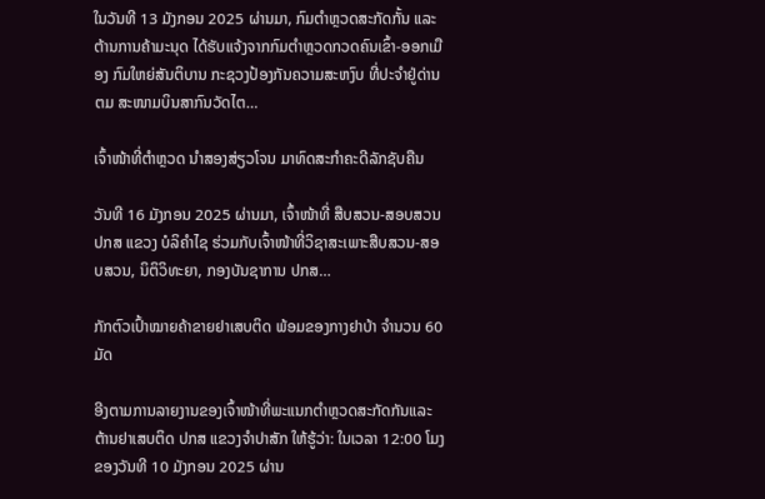ໃນວັນທີ 13 ມັງກອນ 2025 ຜ່ານມາ, ກົມຕໍາຫຼວດສະກັດກັ້ນ ແລະ ຕ້ານການຄ້າມະນຸດ ໄດ້ຮັບແຈ້ງຈາກກົມຕໍາຫຼວດກວດຄົນເຂົ້າ-ອອກເມືອງ ກົມໃຫຍ່ສັນຕິບານ ກະຊວງປ້ອງກັນຄວາມສະຫງົບ ທີ່ປະຈຳຢູ່ດ່ານ ຕມ ສະໜາມບິນສາກົນວັດໄຕ...

ເຈົ້າໜ້າທີ່ຕຳຫຼວດ ນຳສອງສ່ຽວໂຈນ ມາທົດສະກຳຄະດີລັກຊັບຄືນ

ວັນທີ 16 ມັງກອນ 2025 ຜ່ານມາ, ເຈົ້າໜ້າທີ່ ສືບສວນ-ສອບສວນ ປກສ ແຂວງ ບໍລິຄຳໄຊ ຮ່ວມກັບເຈົ້າໜ້າທີ່ວິຊາສະເພາະສືບສວນ-ສອບສວນ, ນິຕິວິທະຍາ, ກອງບັນຊາການ ປກສ...

ກັກຕົວເປົ້າໝາຍຄ້າຂາຍຢາເສບຕິດ ພ້ອມຂອງກາງຢາບ້າ ຈຳນວນ 60 ມັດ

ອີງຕາມການລາຍງານຂອງເຈົ້າໜ້າທີ່ພະແນກຕຳຫຼວດສະກັດກັນແລະຕ້ານຢາເສບຕິດ ປກສ ແຂວງຈຳປາສັກ ໃຫ້ຮູ້ວ່າ: ໃນເວລາ 12:00 ໂມງ ຂອງວັນທີ 10 ມັງກອນ 2025 ຜ່ານ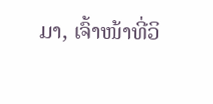ມາ, ເຈົ້າໜ້າທີ່ວິ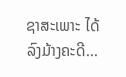ຊາສະເພາະ ໄດ້ລົງມ້າງຄະດີ...